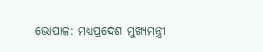ଭୋପାଳ: ମଧ୍ୟପ୍ରଦେଶ ମୁଖ୍ୟମନ୍ତ୍ରୀ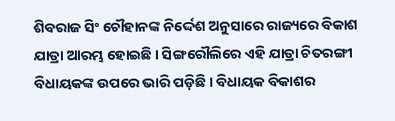ଶିବରାଜ ସିଂ ଚୌହାନଙ୍କ ନିର୍ଦ୍ଦେଶ ଅନୁସାରେ ରାଜ୍ୟରେ ବିକାଶ ଯାତ୍ରା ଆରମ୍ଭ ହୋଇଛି । ସିଙ୍ଗରୌଲିରେ ଏହି ଯାତ୍ରା ଚିତରଙ୍ଗୀ ବିଧାୟକଙ୍କ ଉପରେ ଭାରି ପଡ଼ିଛି । ବିଧାୟକ ବିକାଶର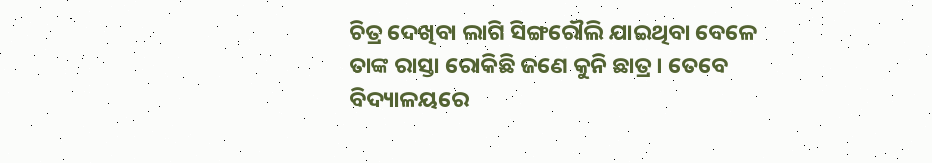ଚିତ୍ର ଦେଖିବା ଲାଗି ସିଙ୍ଗରୌଲି ଯାଇଥିବା ବେଳେ ତାଙ୍କ ରାସ୍ତା ରୋକିଛି ଜଣେ କୁନି ଛାତ୍ର । ତେବେ ବିଦ୍ୟାଳୟରେ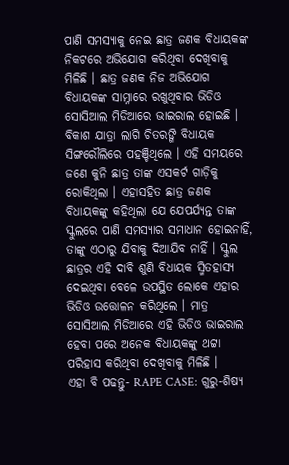ପାଣି ସମସ୍ୟାକୁ ନେଇ ଛାତ୍ର ଜଣକ ବିଧାୟକଙ୍କ ନିକଟରେ ଅଭିଯୋଗ କରିଥିବା ଦେଖିବାକୁ ମିଳିଛି । ଛାତ୍ର ଜଣକ ନିଜ ଅଭିଯୋଗ ବିଧାୟକଙ୍କ ସାମ୍ନାରେ ରଖୁଥିବାର ଭିଡିଓ ସୋସିଆଲ ମିଡିଆରେ ଭାଇରାଲ ହୋଇଛି ।
ବିକାଶ ଯାତ୍ରା ଲାଗି ଚିତରଙ୍ଗି ବିଧାୟକ ସିଙ୍ଗରୌଲିରେ ପହଞ୍ଚିଥିଲେ । ଏହି ସମୟରେ ଜଣେ କୁନି ଛାତ୍ର ତାଙ୍କ ଏସକର୍ଟ ଗାଡ଼ିକୁ ରୋକିଥିଲା । ଏହାସହିତ ଛାତ୍ର ଜଣକ ବିଧାୟକଙ୍କୁ କହିଥିଲା ଯେ ଯେପର୍ଯ୍ୟନ୍ତ ତାଙ୍କ ସ୍କୁଲରେ ପାଣି ସମସ୍ୟାର ସମାଧାନ ହୋଇନାହିଁ, ତାଙ୍କୁ ଏଠାରୁ ଯିବାକୁ ଦିଆଯିବ ନାହିଁ । ସ୍କୁଲ ଛାତ୍ରର ଏହି ଦାବି ଶୁଣି ବିଧାୟକ ସ୍ମିତହାସ୍ୟ ଦେଇଥିବା ବେଳେ ଉପସ୍ଥିତ ଲୋକେ ଏହାର ଭିଡିଓ ଉତ୍ତୋଳନ କରିଥିଲେ । ମାତ୍ର ସୋସିଆଲ ମିଡିଆରେ ଏହି ଭିଡିଓ ଭାଇରାଲ ହେବା ପରେ ଅନେକ ବିଧାୟକଙ୍କୁ ଥଟ୍ଟା ପରିହାସ କରିଥିବା ଦେଖିବାକୁ ମିଳିଛି ।
ଏହା ବି ପଢନ୍ତୁ- RAPE CASE: ଗୁରୁ-ଶିଷ୍ୟ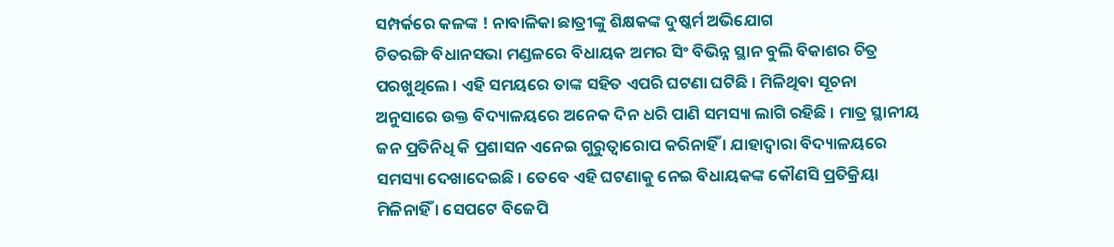ସମ୍ପର୍କରେ କଳଙ୍କ ! ନାବାଳିକା ଛାତ୍ରୀଙ୍କୁ ଶିକ୍ଷକଙ୍କ ଦୁଷ୍କର୍ମ ଅଭିଯୋଗ
ଚିତରଙ୍ଗି ବିଧାନସଭା ମଣ୍ଡଳରେ ବିଧାୟକ ଅମର ସିଂ ବିଭିନ୍ନ ସ୍ଥାନ ବୁଲି ବିକାଶର ଚିତ୍ର ପରଖୁଥିଲେ । ଏହି ସମୟରେ ତାଙ୍କ ସହିତ ଏପରି ଘଟଣା ଘଟିଛି । ମିଳିଥିବା ସୂଚନା ଅନୁସାରେ ଉକ୍ତ ବିଦ୍ୟାଳୟରେ ଅନେକ ଦିନ ଧରି ପାଣି ସମସ୍ୟା ଲାଗି ରହିଛି । ମାତ୍ର ସ୍ଥାନୀୟ ଜନ ପ୍ରତିନିଧି କି ପ୍ରଶାସନ ଏନେଇ ଗୁରୁତ୍ବାରୋପ କରିନାହିଁ । ଯାହାଦ୍ବାରା ବିଦ୍ୟାଳୟରେ ସମସ୍ୟା ଦେଖାଦେଇଛି । ତେବେ ଏହି ଘଟଣାକୁ ନେଇ ବିଧାୟକଙ୍କ କୌଣସି ପ୍ରତିକ୍ରିୟା ମିଳିନାହିଁ । ସେପଟେ ବିଜେପି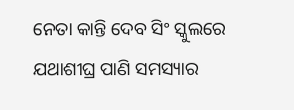ନେତା କାନ୍ତି ଦେବ ସିଂ ସ୍କୁଲରେ ଯଥାଶୀଘ୍ର ପାଣି ସମସ୍ୟାର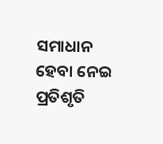ସମାଧାନ ହେବା ନେଇ ପ୍ରତିଶୃତି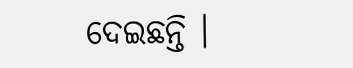ଦେଇଛନ୍ତି ।